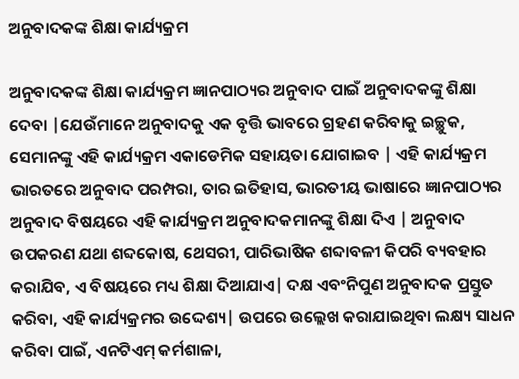ଅନୁବାଦକଙ୍କ ଶିକ୍ଷା କାର୍ଯ୍ୟକ୍ରମ

ଅନୁବାଦକଙ୍କ ଶିକ୍ଷା କାର୍ଯ୍ୟକ୍ରମ ଜ୍ଞାନପାଠ୍ୟର ଅନୁବାଦ ପାଇଁ ଅନୁବାଦକଙ୍କୁ ଶିକ୍ଷା ଦେବା |ଯେଉଁମାନେ ଅନୁବାଦକୁ ଏକ ବୃତ୍ତି ଭାବରେ ଗ୍ରହଣ କରିବାକୁ ଇଚ୍ଛୁକ, ସେମାନଙ୍କୁ ଏହି କାର୍ଯ୍ୟକ୍ରମ ଏକାଡେମିକ ସହାୟତା ଯୋଗାଇବ | ଏହି କାର୍ଯ୍ୟକ୍ରମ ଭାରତରେ ଅନୁବାଦ ପରମ୍ପରା, ତାର ଇତିହାସ, ଭାରତୀୟ ଭାଷାରେ ଜ୍ଞାନପାଠ୍ୟର ଅନୁବାଦ ବିଷୟରେ ଏହି କାର୍ଯ୍ୟକ୍ରମ ଅନୁବାଦକମାନଙ୍କୁ ଶିକ୍ଷା ଦିଏ | ଅନୁବାଦ ଉପକରଣ ଯଥା ଶବ୍ଦକୋଷ, ଥେସରୀ, ପାରିଭାଷିକ ଶବ୍ଦାବଳୀ କିପରି ବ୍ୟବହାର କରାଯିବ, ଏ ବିଷୟରେ ମଧ୍ୟ ଶିକ୍ଷା ଦିଆଯାଏ| ଦକ୍ଷ ଏବଂନିପୁଣ ଅନୁବାଦକ ପ୍ରସ୍ତୁତ କରିବା, ଏହି କାର୍ଯ୍ୟକ୍ରମର ଉଦ୍ଦେଶ୍ୟ| ଉପରେ ଉଲ୍ଲେଖ କରାଯାଇଥିବା ଲକ୍ଷ୍ୟ ସାଧନ କରିବା ପାଇଁ, ଏନଟିଏମ୍ କର୍ମଶାଳା,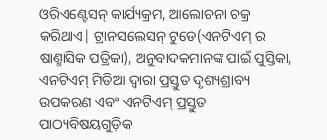ଓରିଏଣ୍ଟେସନ୍ କାର୍ଯ୍ୟକ୍ରମ, ଆଲୋଚନା ଚକ୍ର କରିଥାଏ| ଟ୍ରାନସଲେସନ୍ ଟୁଡେ(ଏନଟିଏମ୍ ର ଷାଣ୍ମାସିକ ପତ୍ରିକା), ଅନୁବାଦକମାନଙ୍କ ପାଇଁ ପୁସ୍ତିକା, ଏନଟିଏମ୍ ମିଡିଆ ଦ୍ୱାରା ପ୍ରସ୍ତୁତ ଦୃଶ୍ୟଶ୍ରାବ୍ୟ ଉପକରଣ ଏବଂ ଏନଟିଏମ୍ ପ୍ରସ୍ତୁତ ପାଠ୍ୟବିଷୟଗୁଡ଼ିକ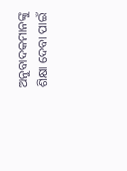ଅନୁବାଦକମାନଙ୍କୁ ଶିକ୍ଷା ଦେବା ପାଇଁ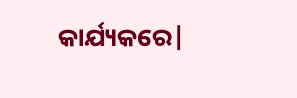କାର୍ଯ୍ୟକରେ|